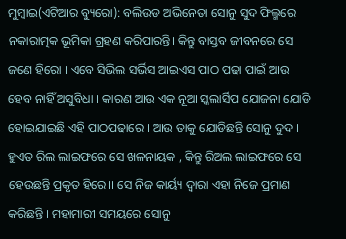ମୁମ୍ବାଇ(ଏଟିଆର ବ୍ୟୁରୋ): ବଲିଉଡ ଅଭିନେତା ସୋନୁ ସୁଦ ଫିଲ୍ମରେ ନକାରାତ୍ମକ ଭୂମିକା ଗ୍ରହଣ କରିପାରନ୍ତି। କିନ୍ତୁ ବାସ୍ତବ ଜୀବନରେ ସେ ଜଣେ ହିରୋ । ଏବେ ସିଭିଲ ସର୍ଭିସ ଆଇଏସ ପାଠ ପଢା ପାଇଁ ଆଉ ହେବ ନାହିଁ ଅସୁବିଧା । କାରଣ ଆଉ ଏକ ନୂଆ ସ୍କଲାର୍ସିପ ଯୋଜନା ଯୋଡି ହୋଇଯାଇଛି ଏହି ପାଠପଢାରେ । ଆଉ ତାକୁ ଯୋଡିଛନ୍ତି ସୋନୁ ଦୁଦ । ହୁଏତ ରିଲ ଲାଇଫରେ ସେ ଖଳନାୟକ , କିନ୍ତୁ ରିଅଲ ଲାଇଫରେ ସେ ହେଉଛନ୍ତି ପ୍ରକୃତ ହିରେ।। ସେ ନିଜ କାର୍ୟ୍ୟ ଦ୍ୱାରା ଏହା ନିଜେ ପ୍ରମାଣ କରିଛନ୍ତି । ମହାମାରୀ ସମୟରେ ସୋନୁ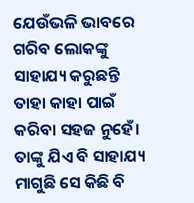ଯେଉଁଭଳି ଭାବରେ ଗରିବ ଲୋକଙ୍କୁ ସାହାଯ୍ୟ କରୁଛନ୍ତି ତାହା କାହା ପାଇଁ କରିବା ସହଜ ନୁହେଁ। ତାଙ୍କୁ ଯିଏ ବି ସାହାଯ୍ୟ ମାଗୁଛି ସେ କିଛି ବି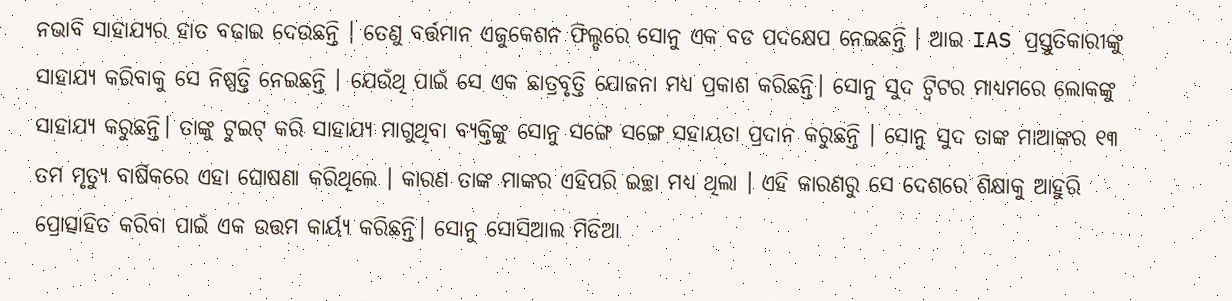ନଭାବି ସାହାଯ୍ୟର ହାତ ବଢାଇ ଦେଉଛନ୍ତି । ତେଣୁ ବର୍ତ୍ତମାନ ଏଜୁକେଶନ ଫିଲ୍ଡରେ ସୋନୁ ଏକ ବଡ ପଦକ୍ଷେପ ନେଇଛନ୍ତି । ଆଇ IAS ପ୍ରସ୍ତୁତିକାରୀଙ୍କୁ ସାହାଯ୍ୟ କରିବାକୁ ସେ ନିଷ୍ପତ୍ତି ନେଇଛନ୍ତି । ଯେଉଁଥି ପାଇଁ ସେ ଏକ ଛାତ୍ରବୃତ୍ତି ଯୋଜନା ମଧ୍ୟ ପ୍ରକାଶ କରିଛନ୍ତି। ସୋନୁ ସୁଦ ଟ୍ୱିଟର ମାଧ୍ୟମରେ ଲୋକଙ୍କୁ ସାହାଯ୍ୟ କରୁଛନ୍ତି। ତାଙ୍କୁ ଟୁଇଟ୍ କରି ସାହାଯ୍ୟ ମାଗୁଥିବା ବ୍ୟକ୍ତିଙ୍କୁ ସୋନୁ ସଙ୍ଗେ ସଙ୍ଗେ ସହାୟତା ପ୍ରଦାନ କରୁଛନ୍ତି । ସୋନୁ ସୁଦ ତାଙ୍କ ମାଆଙ୍କର ୧୩ ତମ ମୃତ୍ୟୁ ବାର୍ଷିକରେ ଏହା ଘୋଷଣା କରିଥିଲେ । କାରଣ ତାଙ୍କ ମାଙ୍କର ଏହିପରି ଇଚ୍ଛା ମଧ୍ୟ ଥିଲା । ଏହି କାରଣରୁ ସେ ଦେଶରେ ଶିକ୍ଷାକୁ ଆହୁରି ପ୍ରୋତ୍ସାହିତ କରିବା ପାଇଁ ଏକ ଉତ୍ତମ କାର୍ୟ୍ୟ କରିଛନ୍ତି। ସୋନୁ ସୋସିଆଲ ମିଡିଆ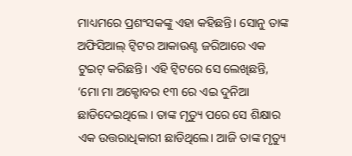ମାଧ୍ୟମରେ ପ୍ରଶଂସକଙ୍କୁ ଏହା କହିଛନ୍ତି। ସୋନୁ ତାଙ୍କ ଅଫିସିଆଲ୍ ଟ୍ୱିଟର ଆକାଉଣ୍ଟ ଜରିଆରେ ଏକ ଟୁଇଟ୍ କରିଛନ୍ତି। ଏହି ଟ୍ୱିଟରେ ସେ ଲେଖିଛନ୍ତି, ‘ମୋ ମା ଅକ୍ଟୋବର ୧୩ ରେ ଏଇ ଦୁନିଆ ଛାଡିଦେଇଥିଲେ । ତାଙ୍କ ମୃତ୍ୟୁ ପରେ ସେ ଶିକ୍ଷାର ଏକ ଉତ୍ତରାଧିକାରୀ ଛାଡିଥିଲେ। ଆଜି ତାଙ୍କ ମୃତ୍ୟୁ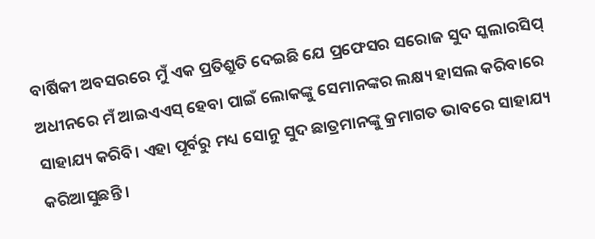ବାର୍ଷିକୀ ଅବସରରେ ମୁଁ ଏକ ପ୍ରତିଶ୍ରୁତି ଦେଇଛି ଯେ ପ୍ରଫେସର ସରୋଜ ସୁଦ ସ୍କଲାରସିପ୍ ଅଧୀନରେ ମଁ ଆଇଏଏସ୍ ହେବା ପାଇଁ ଲୋକଙ୍କୁ ସେମାନଙ୍କର ଲକ୍ଷ୍ୟ ହାସଲ କରିବାରେ ସାହାଯ୍ୟ କରିବି। ଏହା ପୂର୍ବରୁ ମଧ୍ୟ ସୋନୁ ସୁଦ ଛାତ୍ରମାନଙ୍କୁ କ୍ରମାଗତ ଭାବରେ ସାହାଯ୍ୟ କରିଆସୁଛନ୍ତି ।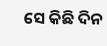ସେ କିଛି ଦିନ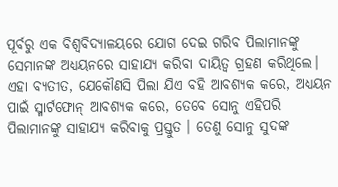ପୂର୍ବରୁ ଏକ ବିଶ୍ୱବିଦ୍ୟାଳୟରେ ଯୋଗ ଦେଇ ଗରିବ ପିଲାମାନଙ୍କୁ ସେମାନଙ୍କ ଅଧ୍ୟୟନରେ ସାହାଯ୍ୟ କରିବା ଦାୟିତ୍ୱ ଗ୍ରହଣ କରିଥିଲେ। ଏହା ବ୍ୟତୀତ, ଯେକୌଣସି ପିଲା ଯିଏ ବହି ଆବଶ୍ୟକ କରେ, ଅଧ୍ୟୟନ ପାଇଁ ସ୍ମାର୍ଟଫୋନ୍ ଆବଶ୍ୟକ କରେ, ତେବେ ସୋନୁ ଏହିପରି ପିଲାମାନଙ୍କୁ ସାହାଯ୍ୟ କରିବାକୁ ପ୍ରସ୍ତୁତ । ତେଣୁ ସୋନୁ ସୁଦଙ୍କ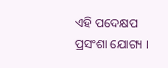ଏହି ପଦେକ୍ଷପ ପ୍ରସଂଶା ଯୋଗ୍ୟ ।